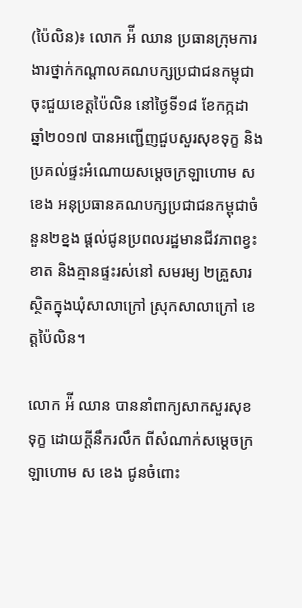(ប៉ៃលិន)៖ លោក អ៉ី ឈាន ប្រធានក្រុមការងារថ្នាក់កណ្តាលគណបក្សប្រជាជនកម្ពុជាចុះជួយខេត្តប៉ៃលិន នៅថ្ងៃទី១៨ ខែកក្កដា ឆ្នាំ២០១៧ បានអញ្ជើញជួបសួរសុខទុក្ខ និងប្រគល់ផ្ទះអំណោយសម្តេចក្រឡាហោម ស ខេង អនុប្រធានគណបក្សប្រជាជនកម្ពុជាចំនួន២ខ្នង ផ្តល់ជូនប្រពលរដ្ឋមានជីវភាពខ្វះខាត និងគ្មានផ្ទះរស់នៅ សមរម្យ ២គ្រួសារ ស្ថិតក្នុងឃុំសាលាក្រៅ ស្រុកសាលាក្រៅ ខេត្តប៉ៃលិន។

លោក អ៉ី ឈាន បាននាំពាក្យសាកសួរសុខទុក្ខ ដោយក្តីនឹករលឹក ពីសំណាក់សម្តេចក្រឡាហោម ស ខេង ជូនចំពោះ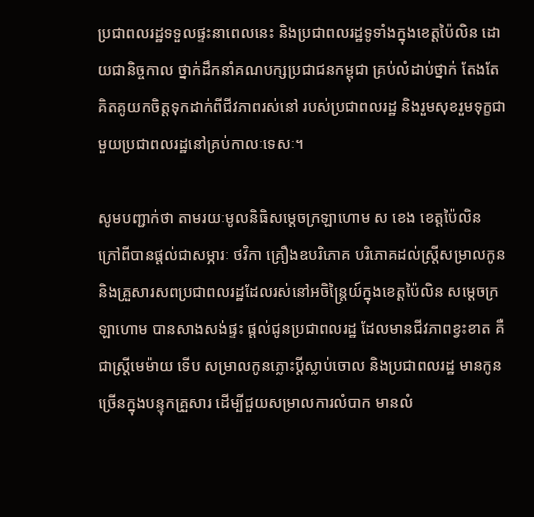ប្រជាពលរដ្ឋទទួលផ្ទះនាពេលនេះ និងប្រជាពលរដ្ឋទូទាំងក្នុងខេត្តប៉ៃលិន ដោយជានិច្ចកាល ថ្នាក់ដឹកនាំគណបក្សប្រជាជនកម្ពុជា គ្រប់លំដាប់ថ្នាក់ តែងតែគិតគូយកចិត្តទុកដាក់ពីជីវភាពរស់នៅ របស់ប្រជាពលរដ្ឋ និងរួមសុខរួមទុក្ខជាមួយប្រជាពលរដ្ឋនៅគ្រប់កាលៈទេសៈ។

សូមបញ្ជាក់ថា តាមរយៈមូលនិធិសម្តេចក្រឡាហោម ស ខេង ខេត្តប៉ៃលិន ក្រៅពីបានផ្តល់ជាសម្ភារៈ ថវិកា គ្រឿងឧបរិភោគ បរិភោគដល់ស្រ្តីសម្រាលកូន និងគ្រួសារសពប្រជាពលរដ្ឋដែលរស់នៅអចិន្ត្រៃយ៍ក្នុងខេត្តប៉ៃលិន សម្តេចក្រឡាហោម បានសាងសង់ផ្ទះ ផ្តល់ជូនប្រជាពលរដ្ឋ ដែលមានជីវភាពខ្វះខាត គឺជាស្រ្តីមេម៉ាយ ទើប សម្រាលកូនភ្លោះប្តីស្លាប់ចោល និងប្រជាពលរដ្ឋ មានកូនច្រើនក្នុងបន្ទុកគ្រួសារ ដើម្បីជួយសម្រាលការលំបាក មានលំ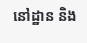នៅដ្ឋាន និង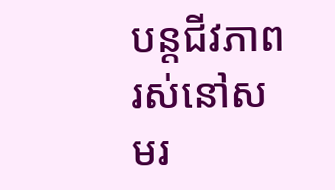បន្តជីវភាពរស់នៅសមរ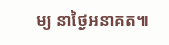ម្យ នាថ្ងៃអនាគត៕